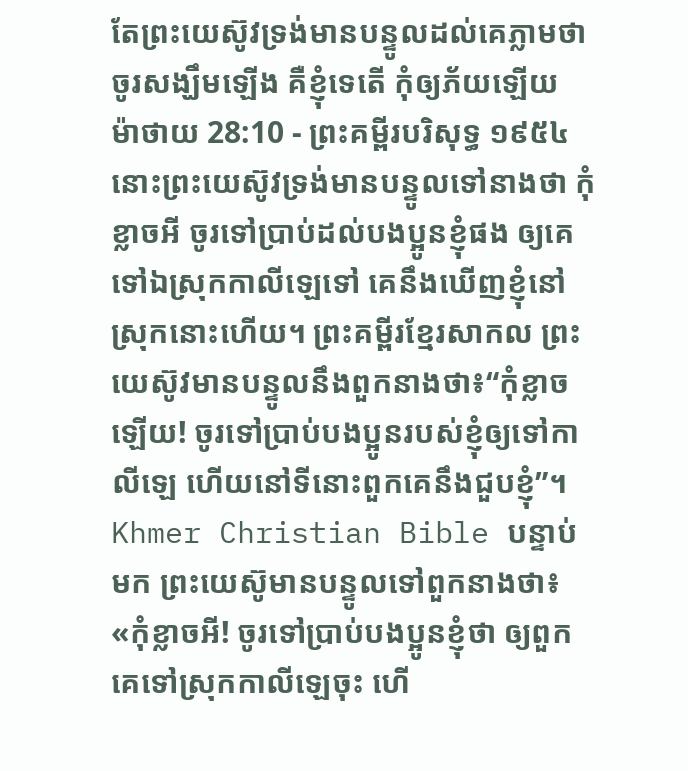តែព្រះយេស៊ូវទ្រង់មានបន្ទូលដល់គេភ្លាមថា ចូរសង្ឃឹមឡើង គឺខ្ញុំទេតើ កុំឲ្យភ័យឡើយ
ម៉ាថាយ 28:10 - ព្រះគម្ពីរបរិសុទ្ធ ១៩៥៤ នោះព្រះយេស៊ូវទ្រង់មានបន្ទូលទៅនាងថា កុំខ្លាចអី ចូរទៅប្រាប់ដល់បងប្អូនខ្ញុំផង ឲ្យគេទៅឯស្រុកកាលីឡេទៅ គេនឹងឃើញខ្ញុំនៅស្រុកនោះហើយ។ ព្រះគម្ពីរខ្មែរសាកល ព្រះយេស៊ូវមានបន្ទូលនឹងពួកនាងថា៖“កុំខ្លាចឡើយ! ចូរទៅប្រាប់បងប្អូនរបស់ខ្ញុំឲ្យទៅកាលីឡេ ហើយនៅទីនោះពួកគេនឹងជួបខ្ញុំ”។ Khmer Christian Bible បន្ទាប់មក ព្រះយេស៊ូមានបន្ទូលទៅពួកនាងថា៖ «កុំខ្លាចអី! ចូរទៅប្រាប់បងប្អូនខ្ញុំថា ឲ្យពួកគេទៅស្រុកកាលីឡេចុះ ហើ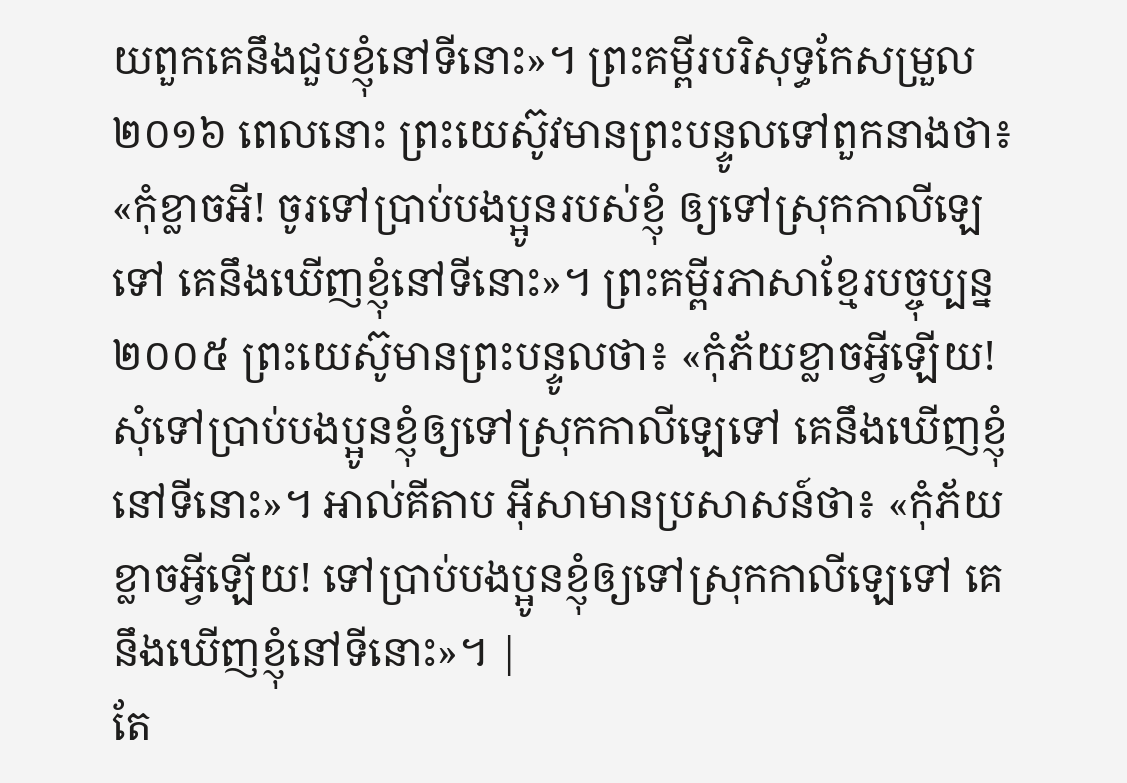យពួកគេនឹងជួបខ្ញុំនៅទីនោះ»។ ព្រះគម្ពីរបរិសុទ្ធកែសម្រួល ២០១៦ ពេលនោះ ព្រះយេស៊ូវមានព្រះបន្ទូលទៅពួកនាងថា៖ «កុំខ្លាចអី! ចូរទៅប្រាប់បងប្អូនរបស់ខ្ញុំ ឲ្យទៅស្រុកកាលីឡេទៅ គេនឹងឃើញខ្ញុំនៅទីនោះ»។ ព្រះគម្ពីរភាសាខ្មែរបច្ចុប្បន្ន ២០០៥ ព្រះយេស៊ូមានព្រះបន្ទូលថា៖ «កុំភ័យខ្លាចអ្វីឡើយ! សុំទៅប្រាប់បងប្អូនខ្ញុំឲ្យទៅស្រុកកាលីឡេទៅ គេនឹងឃើញខ្ញុំនៅទីនោះ»។ អាល់គីតាប អ៊ីសាមានប្រសាសន៍ថា៖ «កុំភ័យខ្លាចអ្វីឡើយ! ទៅប្រាប់បងប្អូនខ្ញុំឲ្យទៅស្រុកកាលីឡេទៅ គេនឹងឃើញខ្ញុំនៅទីនោះ»។ |
តែ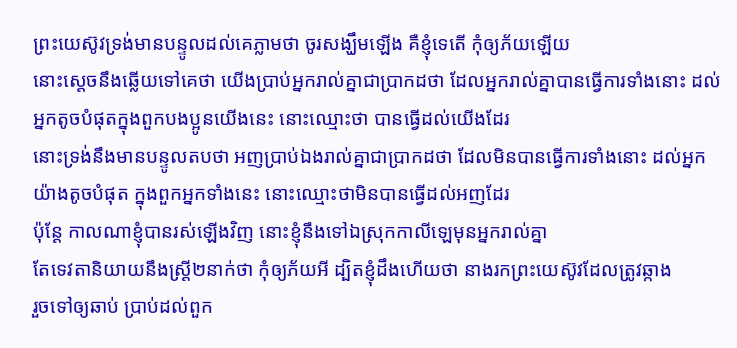ព្រះយេស៊ូវទ្រង់មានបន្ទូលដល់គេភ្លាមថា ចូរសង្ឃឹមឡើង គឺខ្ញុំទេតើ កុំឲ្យភ័យឡើយ
នោះស្តេចនឹងឆ្លើយទៅគេថា យើងប្រាប់អ្នករាល់គ្នាជាប្រាកដថា ដែលអ្នករាល់គ្នាបានធ្វើការទាំងនោះ ដល់អ្នកតូចបំផុតក្នុងពួកបងប្អូនយើងនេះ នោះឈ្មោះថា បានធ្វើដល់យើងដែរ
នោះទ្រង់នឹងមានបន្ទូលតបថា អញប្រាប់ឯងរាល់គ្នាជាប្រាកដថា ដែលមិនបានធ្វើការទាំងនោះ ដល់អ្នកយ៉ាងតូចបំផុត ក្នុងពួកអ្នកទាំងនេះ នោះឈ្មោះថាមិនបានធ្វើដល់អញដែរ
ប៉ុន្តែ កាលណាខ្ញុំបានរស់ឡើងវិញ នោះខ្ញុំនឹងទៅឯស្រុកកាលីឡេមុនអ្នករាល់គ្នា
តែទេវតានិយាយនឹងស្ត្រី២នាក់ថា កុំឲ្យភ័យអី ដ្បិតខ្ញុំដឹងហើយថា នាងរកព្រះយេស៊ូវដែលត្រូវឆ្កាង
រួចទៅឲ្យឆាប់ ប្រាប់ដល់ពួក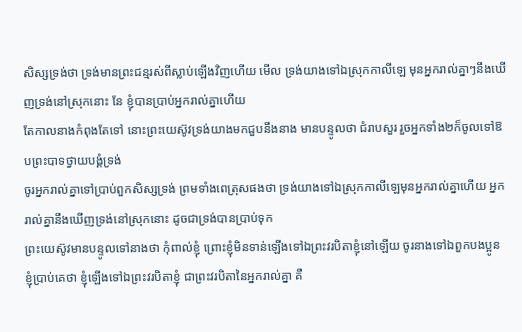សិស្សទ្រង់ថា ទ្រង់មានព្រះជន្មរស់ពីស្លាប់ឡើងវិញហើយ មើល ទ្រង់យាងទៅឯស្រុកកាលីឡេ មុនអ្នករាល់គ្នាៗនឹងឃើញទ្រង់នៅស្រុកនោះ នែ ខ្ញុំបានប្រាប់អ្នករាល់គ្នាហើយ
តែកាលនាងកំពុងតែទៅ នោះព្រះយេស៊ូវទ្រង់យាងមកជួបនឹងនាង មានបន្ទូលថា ជំរាបសួរ រួចអ្នកទាំង២ក៏ចូលទៅឱបព្រះបាទថ្វាយបង្គំទ្រង់
ចូរអ្នករាល់គ្នាទៅប្រាប់ពួកសិស្សទ្រង់ ព្រមទាំងពេត្រុសផងថា ទ្រង់យាងទៅឯស្រុកកាលីឡេមុនអ្នករាល់គ្នាហើយ អ្នករាល់គ្នានឹងឃើញទ្រង់នៅស្រុកនោះ ដូចជាទ្រង់បានប្រាប់ទុក
ព្រះយេស៊ូវមានបន្ទូលទៅនាងថា កុំពាល់ខ្ញុំ ព្រោះខ្ញុំមិនទាន់ឡើងទៅឯព្រះវរបិតាខ្ញុំនៅឡើយ ចូរនាងទៅឯពួកបងប្អូនខ្ញុំប្រាប់គេថា ខ្ញុំឡើងទៅឯព្រះវរបិតាខ្ញុំ ជាព្រះវរបិតានៃអ្នករាល់គ្នា គឺ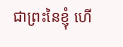ជាព្រះនៃខ្ញុំ ហើ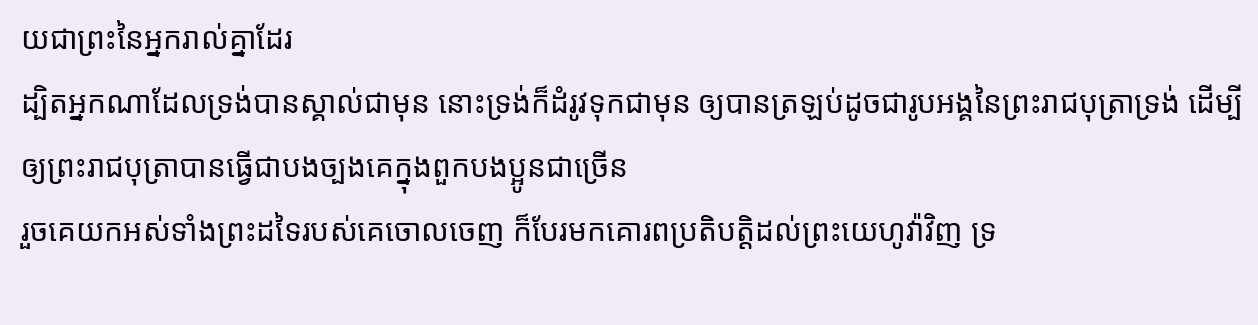យជាព្រះនៃអ្នករាល់គ្នាដែរ
ដ្បិតអ្នកណាដែលទ្រង់បានស្គាល់ជាមុន នោះទ្រង់ក៏ដំរូវទុកជាមុន ឲ្យបានត្រឡប់ដូចជារូបអង្គនៃព្រះរាជបុត្រាទ្រង់ ដើម្បីឲ្យព្រះរាជបុត្រាបានធ្វើជាបងច្បងគេក្នុងពួកបងប្អូនជាច្រើន
រួចគេយកអស់ទាំងព្រះដទៃរបស់គេចោលចេញ ក៏បែរមកគោរពប្រតិបត្តិដល់ព្រះយេហូវ៉ាវិញ ទ្រ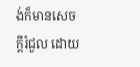ង់ក៏មានសេចក្ដីរំជួល ដោយ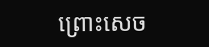ព្រោះសេច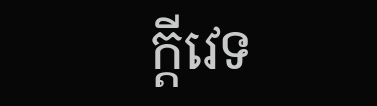ក្ដីវេទ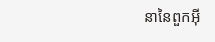នានៃពួកអ៊ី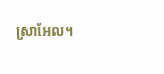ស្រាអែល។